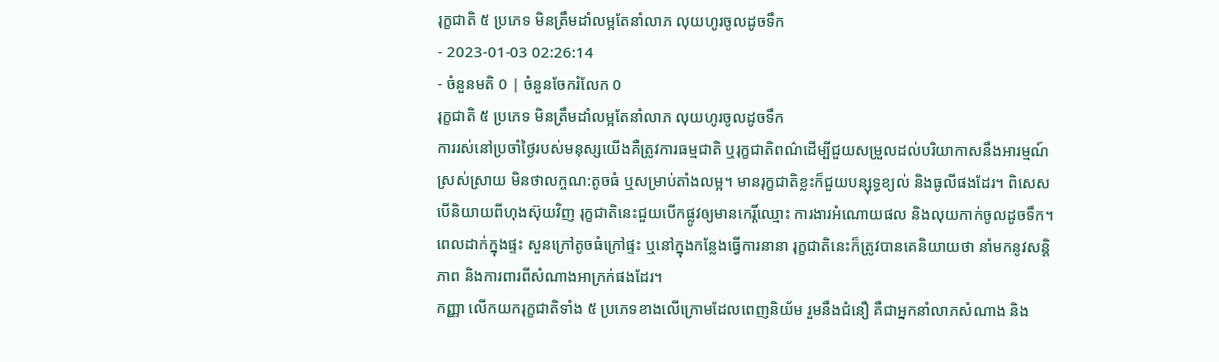រុក្ខជាតិ ៥ ប្រភេទ មិនត្រឹមដាំលម្អតែនាំលាភ លុយហូរចូលដូចទឹក
- 2023-01-03 02:26:14
- ចំនួនមតិ 0 | ចំនួនចែករំលែក 0
រុក្ខជាតិ ៥ ប្រភេទ មិនត្រឹមដាំលម្អតែនាំលាភ លុយហូរចូលដូចទឹក
ការរស់នៅប្រចាំថ្ងៃរបស់មនុស្សយើងគឺត្រូវការធម្មជាតិ ឬរុក្ខជាតិពណ៌ដើម្បីជួយសម្រួលដល់បរិយាកាសនឹងអារម្មណ៍ស្រស់ស្រាយ មិនថាលក្ចណ:តូចធំ ឬសម្រាប់តាំងលម្អ។ មានរុក្ខជាតិខ្លះក៏ជួយបន្សុទ្ធខ្យល់ និងធូលីផងដែរ។ ពិសេស បើនិយាយពីហុងស៊ុយវិញ រុក្ខជាតិនេះជួយបើកផ្លូវឲ្យមានកេរ្តិ៍ឈ្មោះ ការងារអំណោយផល និងលុយកាក់ចូលដូចទឹក។ ពេលដាក់ក្នុងផ្ទះ សួនក្រៅតូចធំក្រៅផ្ទះ ឬនៅក្នុងកន្លែងធ្វើការនានា រុក្ខជាតិនេះក៏ត្រូវបានគេនិយាយថា នាំមកនូវសន្តិភាព និងការពារពីសំណាងអាក្រក់ផងដែរ។
កញ្ញា លើកយករុក្ខជាតិទាំង ៥ ប្រភេទខាងលើក្រោមដែលពេញនិយ័ម រួមនឹងជំនឿ គឺជាអ្នកនាំលាភសំណាង និង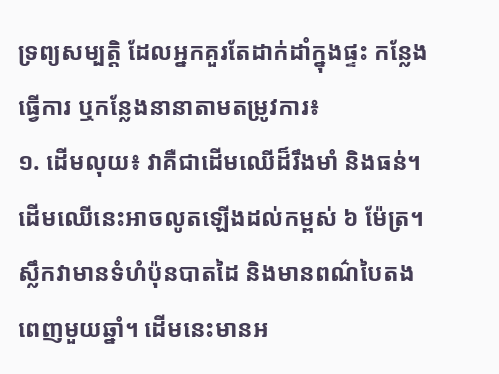ទ្រព្យសម្បត្តិ ដែលអ្នកគួរតែដាក់ដាំក្នុងផ្ទះ កន្លែងធ្វើការ ឬកន្លែងនានាតាមតម្រូវការ៖
១. ដើមលុយ៖ វាគឺជាដើមឈើដ៏រឹងមាំ និងធន់។ ដើមឈើនេះអាចលូតឡើងដល់កម្ពស់ ៦ ម៉ែត្រ។ ស្លឹកវាមានទំហំប៉ុនបាតដៃ និងមានពណ៌បៃតងពេញមួយឆ្នាំ។ ដើមនេះមានអ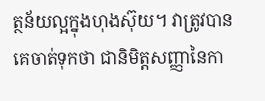ត្ថន័យល្អក្នុងហុងស៊ុយ។ វាត្រូវបានគេចាត់ទុកថា ជានិមិត្តសញ្ញានៃកា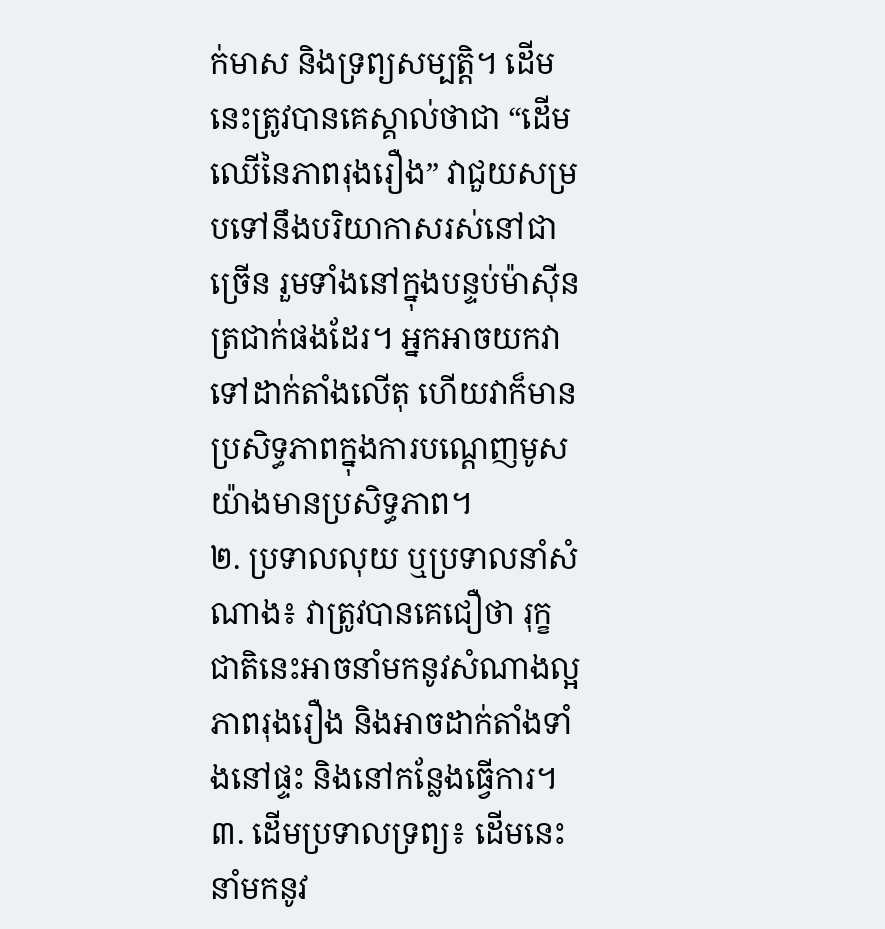ក់មាស និងទ្រព្យសម្បត្តិ។ ដើមនេះត្រូវបានគេស្គាល់ថាជា “ដើមឈើនៃភាពរុងរឿង” វាជួយសម្របទៅនឹងបរិយាកាសរស់នៅជាច្រើន រួមទាំងនៅក្នុងបន្ទប់ម៉ាស៊ីនត្រជាក់ផងដែរ។ អ្នកអាចយកវាទៅដាក់តាំងលើតុ ហើយវាក៏មានប្រសិទ្ធភាពក្នុងការបណ្តេញមូសយ៉ាងមានប្រសិទ្ធភាព។
២. ប្រទាលលុយ ឬប្រទាលនាំសំណាង៖ វាត្រូវបានគេជឿថា រុក្ខជាតិនេះអាចនាំមកនូវសំណាងល្អ ភាពរុងរឿង និងអាចដាក់តាំងទាំងនៅផ្ទះ និងនៅកន្លែងធ្វើការ។
៣. ដើមប្រទាលទ្រព្យ៖ ដើមនេះនាំមកនូវ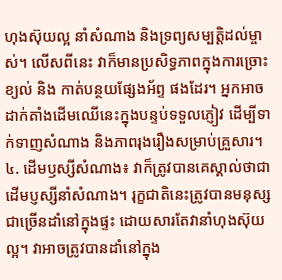ហុងស៊ុយល្អ នាំសំណាង និងទ្រព្យសម្បត្តិដល់ម្ចាស់។ លើសពីនេះ វាក៏មានប្រសិទ្ធភាពក្នុងការច្រោះខ្យល់ និង កាត់បន្ថយផ្សែងអ័ព្ទ ផងដែរ។ អ្នកអាចដាក់តាំងដើមឈើនេះក្នុងបន្ទប់ទទួលភ្ញៀវ ដើម្បីទាក់ទាញសំណាង និងភាពរុងរឿងសម្រាប់គ្រួសារ។
៤. ដើមឫស្សីសំណាង៖ វាក៏ត្រូវបានគេស្គាល់ថាជា ដើមប្ញស្សីនាំសំណាង។ រុក្ខជាតិនេះត្រូវបានមនុស្សជាច្រើនដាំនៅក្នុងផ្ទះ ដោយសារតែវានាំហុងស៊ុយល្អ។ វាអាចត្រូវបានដាំនៅក្នុង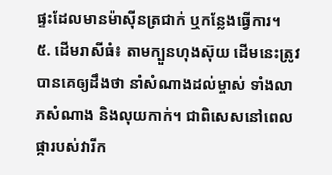ផ្ទះដែលមានម៉ាស៊ីនត្រជាក់ ឬកន្លែងធ្វើការ។
៥. ដើមរាសីធំ៖ តាមក្បួនហុងស៊ុយ ដើមនេះត្រូវបានគេឲ្យដឹងថា នាំសំណាងដល់ម្ចាស់ ទាំងលាភសំណាង និងលុយកាក់។ ជាពិសេសនៅពេលផ្ការបស់វារីក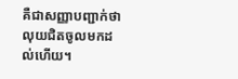គឺជាសញ្ញាបញ្ជាក់ថា លុយជិតចូលមកដល់ហើយ។